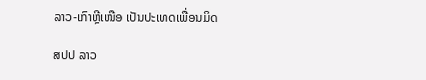ລາວ-ເກົາຫຼີເໜືອ ເປັນປະເທດເພື່ອນມິດ

ສປປ ລາວ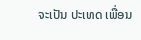ຈະເປັນ ປະເທດ ເພື່ອນ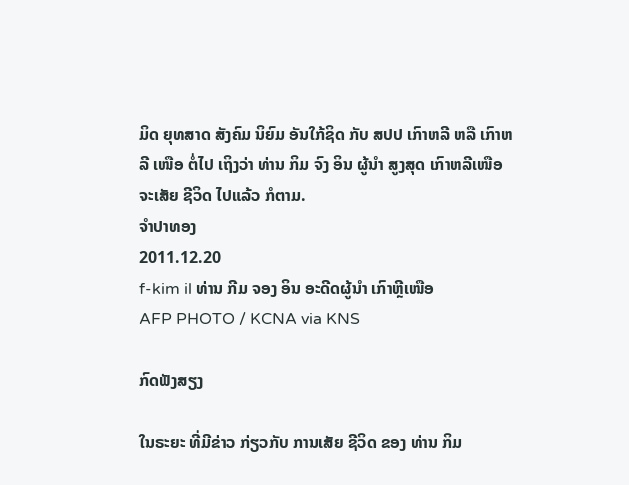ມິດ ຍຸທສາດ ສັງຄົມ ນິຍົມ ອັນໃກ້ຊິດ ກັບ ສປປ ເກົາຫລີ ຫລື ເກົາຫລີ ເໜືອ ຕໍ່ໄປ ເຖິງວ່າ ທ່ານ ກິມ ຈົງ ອິນ ຜູ້ນໍາ ສູງສຸດ ເກົາຫລີເໜືອ ຈະເສັຍ ຊີວິດ ໄປແລ້ວ ກໍຕາມ.
ຈໍາປາທອງ
2011.12.20
f-kim il ທ່ານ ກີມ ຈອງ ອິນ ອະດີດຜູ້ນໍາ ເກົາຫຼີເໜືອ
AFP PHOTO / KCNA via KNS

ກົດຟັງສຽງ

ໃນຣະຍະ ທີ່ມີຂ່າວ ກ່ຽວກັບ ການເສັຍ ຊີວິດ ຂອງ ທ່ານ ກິມ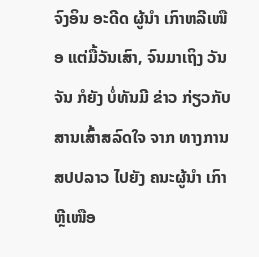ຈົງອິນ ອະດີດ ຜູ້ນໍາ ເກົາຫລີເໜືອ ແຕ່ມື້ວັນເສົາ, ຈົນມາເຖິງ ວັນຈັນ ກໍຍັງ ບໍ່ທັນມີ ຂ່າວ ກ່ຽວກັບ ສານເສົ້າສລົດໃຈ ຈາກ ທາງການ ສປປລາວ ໄປຍັງ ຄນະຜູ້ນໍາ ເກົາຫຼີເໜືອ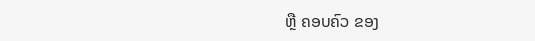ຫຼື ຄອບຄົວ ຂອງ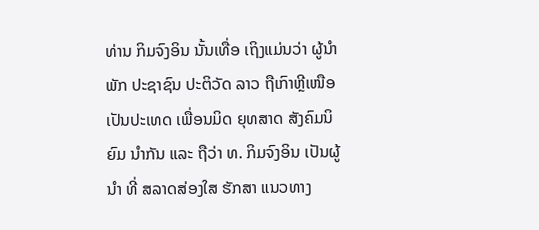ທ່ານ ກິມຈົງອິນ ນັ້ນເທື່ອ ເຖິງແມ່ນວ່າ ຜູ້ນໍາ ພັກ ປະຊາຊົນ ປະຕິວັດ ລາວ ຖືເກົາຫຼີເໜືອ ເປັນປະເທດ ເພື່ອນມິດ ຍຸທສາດ ສັງຄົມນິຍົມ ນໍາກັນ ແລະ ຖືວ່າ ທ. ກິມຈົງອິນ ເປັນຜູ້ນໍາ ທີ່ ສລາດສ່ອງໃສ ຮັກສາ ແນວທາງ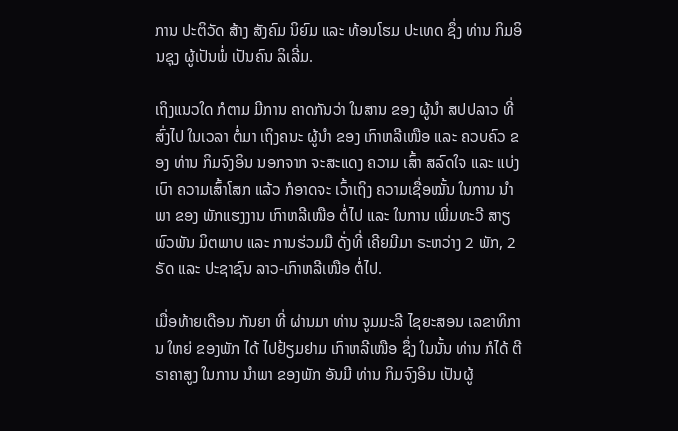ການ ປະຕິວັດ ສ້າງ ສັງຄົມ ນິຍົມ ແລະ ທ້ອນໂຮມ ປະເທດ ຊຶ່ງ ທ່ານ ກິມອິນຊຸງ ຜູ້ເປັນພໍ່ ເປັນຄົນ ລິເລີ່ມ.

ເຖິງແນວໃດ ກໍຕາມ ມີການ ຄາດກັນວ່າ ໃນສານ ຂອງ ຜູ້ນໍາ ສປປລາວ ທີ່ສົ່ງໄປ ໃນເວລາ ຕໍ່ມາ ເຖິງຄນະ ຜູ້ນໍາ ຂອງ ເກົາຫລີເໜືອ ແລະ ຄວບຄົວ ຂອງ ທ່ານ ກິມຈົງອິນ ນອກຈາກ ຈະສະແດງ ຄວາມ ເສົ້າ ສລົດໃຈ ແລະ ແບ່ງເບົາ ຄວາມເສົ້າໂສກ ແລ້ວ ກໍອາດຈະ ເວົ້າເຖິງ ຄວາມເຊື່ອໝັ້ນ ໃນການ ນໍາພາ ຂອງ ພັກແຮງງານ ເກົາຫລີເໜືອ ຕໍ່ໄປ ແລະ ໃນການ ເພີ່ມທະວີ ສາຽພົວພັນ ມິຕພາບ ແລະ ການຮ່ວມມື ດັ່ງທີ່ ເຄີຍມີມາ ຣະຫວ່າງ 2 ພັກ, 2 ຣັດ ແລະ ປະຊາຊົນ ລາວ-ເກົາຫລີເໜືອ ຕໍ່ໄປ.

ເມື່ອທ້າຍເດືອນ ກັນຍາ ທີ່ ຜ່ານມາ ທ່ານ ຈູມມະລີ ໄຊຍະສອນ ເລຂາທິການ ໃຫຍ່ ຂອງພັກ ໄດ້ ໄປຢ້ຽມຢາມ ເກົາຫລີເໜືອ ຊຶ່ງ ໃນນັ້ນ ທ່ານ ກໍໄດ້ ຕີຣາຄາສູງ ໃນການ ນໍາພາ ຂອງພັກ ອັນມີ ທ່ານ ກິມຈົງອິນ ເປັນຜູ້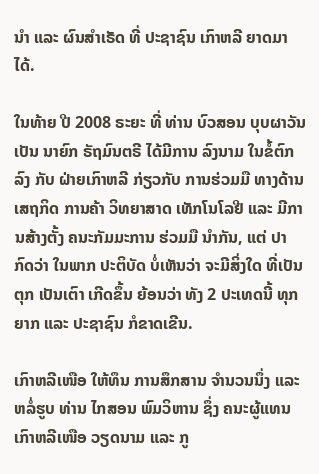ນໍາ ແລະ ຜົນສໍາເຣັດ ທີ່ ປະຊາຊົນ ເກົາຫລີ ຍາດມາໄດ້.

ໃນທ້າຍ ປີ 2008 ຣະຍະ ທີ່ ທ່ານ ບົວສອນ ບຸບຜາວັນ ເປັນ ນາຍົກ ຣັຖມົນຕຣີ ໄດ້ມີການ ລົງນາມ ໃນຂໍ້ຕົກລົງ ກັບ ຝ່າຍເກົາຫລີ ກ່ຽວກັບ ການຮ່ວມມື ທາງດ້ານ ເສຖກິດ ການຄ້າ ວິທຍາສາດ ເທັກໂນໂລຢີ ແລະ ມີການສ້າງຕັ້ງ ຄນະກັມມະການ ຮ່ວມມື ນໍາກັນ, ແຕ່ ປາກົດວ່າ ໃນພາກ ປະຕິບັດ ບໍ່ເຫັນວ່າ ຈະມີສິ່ງໃດ ທີ່ເປັນຕຸກ ເປັນເຕົາ ເກີດຂຶ້ນ ຍ້ອນວ່າ ທັງ 2 ປະເທດນີ້ ທຸກຍາກ ແລະ ປະຊາຊົນ ກໍຂາດເຂີນ.

ເກົາຫລີເໜືອ ໃຫ້ທຶນ ການສຶກສານ ຈໍານວນນຶ່ງ ແລະ ຫລໍ່ຮູບ ທ່ານ ໄກສອນ ພົມວິຫານ ຊຶ່ງ ຄນະຜູ້ແທນ ເກົາຫລີເໜືອ ວຽດນາມ ແລະ ກູ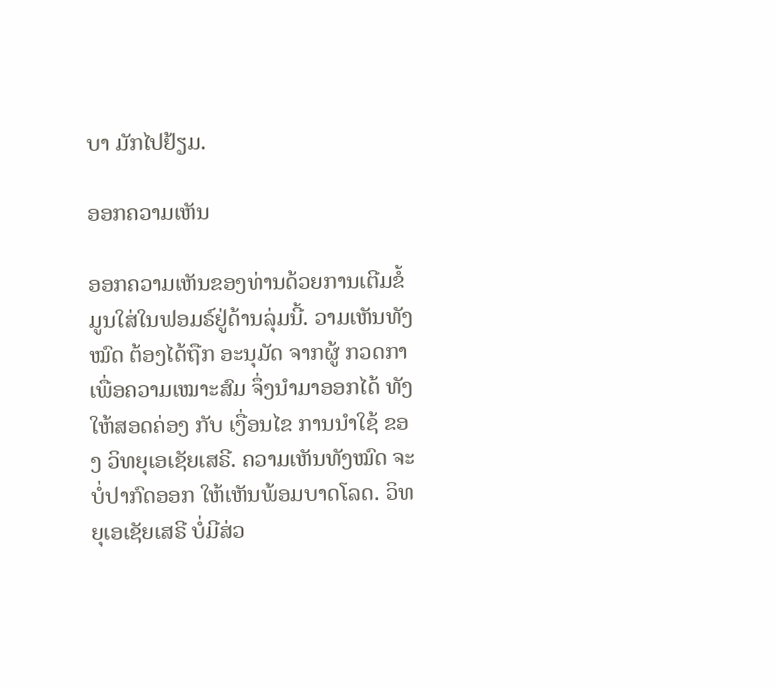ບາ ມັກໄປຢ້ຽມ.

ອອກຄວາມເຫັນ

ອອກຄວາມເຫັນຂອງທ່ານດ້ວຍການເຕີມຂໍ້ມູນໃສ່ໃນຟອມຣ໌ຢູ່ດ້ານລຸ່ມນີ້. ວາມເຫັນທັງໝົດ ຕ້ອງໄດ້ຖືກ ອະນຸມັດ ຈາກຜູ້ ກວດກາ ເພື່ອຄວາມເໝາະສົມ ຈຶ່ງນໍາມາອອກໄດ້ ທັງໃຫ້ສອດຄ່ອງ ກັບ ເງື່ອນໄຂ ການນຳໃຊ້ ຂອງ ວິທຍຸເອເຊັຍເສຣີ. ຄວາມເຫັນທັງໝົດ ຈະບໍ່ປາກົດອອກ ໃຫ້ເຫັນພ້ອມບາດໂລດ. ວິທຍຸເອເຊັຍເສຣີ ບໍ່ມີສ່ວ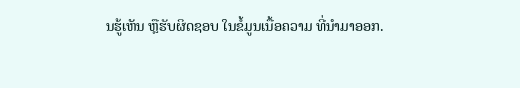ນຮູ້ເຫັນ ຫຼືຮັບຜິດຊອບ ໃນຂໍ້ມູນເນື້ອຄວາມ ທີ່ນໍາມາອອກ.